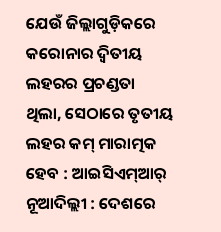ଯେଉଁ ଜିଲ୍ଲାଗୁଡ଼ିକରେ କରୋନାର ଦ୍ୱିତୀୟ ଲହରର ପ୍ରଚଣ୍ଡତା ଥିଲା, ସେଠାରେ ତୃତୀୟ ଲହର କମ୍ ମାରାତ୍ମକ ହେବ : ଆଇସିଏମ୍ଆର୍
ନୂଆଦିଲ୍ଲୀ : ଦେଶରେ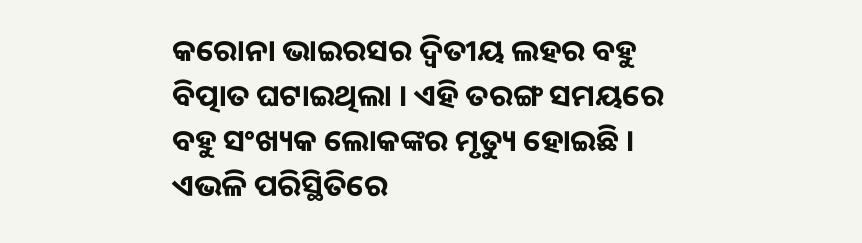କରୋନା ଭାଇରସର ଦ୍ୱିତୀୟ ଲହର ବହୁ ବିତ୍ପାତ ଘଟାଇଥିଲା । ଏହି ତରଙ୍ଗ ସମୟରେ ବହୁ ସଂଖ୍ୟକ ଲୋକଙ୍କର ମୃତ୍ୟୁ ହୋଇଛି । ଏଭଳି ପରିସ୍ଥିତିରେ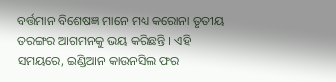ବର୍ତ୍ତମାନ ବିଶେଷଜ୍ଞ ମାନେ ମଧ୍ୟ କରୋନା ତୃତୀୟ ତରଙ୍ଗର ଆଗମନକୁ ଭୟ କରିଛନ୍ତି । ଏହି ସମୟରେ, ଇଣ୍ଡିଆନ କାଉନସିଲ ଫର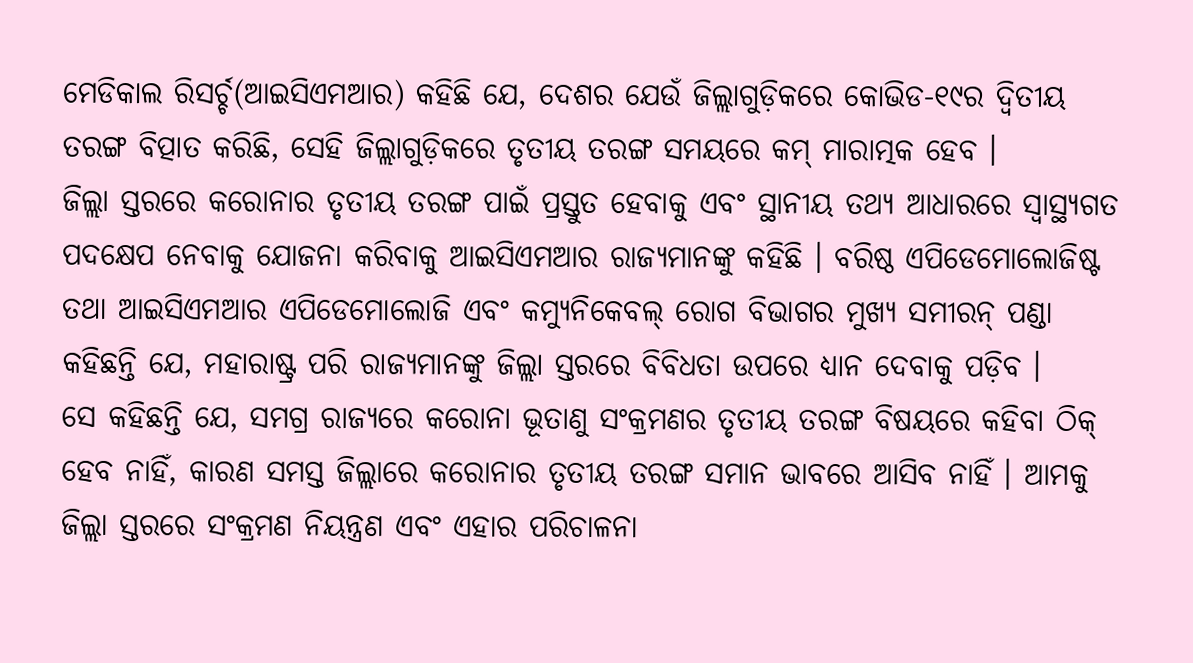ମେଡିକାଲ ରିସର୍ଚ୍ଚ(ଆଇସିଏମଆର) କହିଛି ଯେ, ଦେଶର ଯେଉଁ ଜିଲ୍ଲାଗୁଡ଼ିକରେ କୋଭିଡ-୧୯ର ଦ୍ୱିତୀୟ ତରଙ୍ଗ ବିତ୍ପାତ କରିଛି, ସେହି ଜିଲ୍ଲାଗୁଡ଼ିକରେ ତୃତୀୟ ତରଙ୍ଗ ସମୟରେ କମ୍ ମାରାତ୍ମକ ହେବ ।
ଜିଲ୍ଲା ସ୍ତରରେ କରୋନାର ତୃତୀୟ ତରଙ୍ଗ ପାଇଁ ପ୍ରସ୍ତୁତ ହେବାକୁ ଏବଂ ସ୍ଥାନୀୟ ତଥ୍ୟ ଆଧାରରେ ସ୍ୱାସ୍ଥ୍ୟଗତ ପଦକ୍ଷେପ ନେବାକୁ ଯୋଜନା କରିବାକୁ ଆଇସିଏମଆର ରାଜ୍ୟମାନଙ୍କୁ କହିଛି । ବରିଷ୍ଠ ଏପିଡେମୋଲୋଜିଷ୍ଟ ତଥା ଆଇସିଏମଆର ଏପିଡେମୋଲୋଜି ଏବଂ କମ୍ୟୁନିକେବଲ୍ ରୋଗ ବିଭାଗର ମୁଖ୍ୟ ସମୀରନ୍ ପଣ୍ଡା କହିଛନ୍ତି ଯେ, ମହାରାଷ୍ଟ୍ର ପରି ରାଜ୍ୟମାନଙ୍କୁ ଜିଲ୍ଲା ସ୍ତରରେ ବିବିଧତା ଉପରେ ଧ୍ୟାନ ଦେବାକୁ ପଡ଼ିବ ।
ସେ କହିଛନ୍ତି ଯେ, ସମଗ୍ର ରାଜ୍ୟରେ କରୋନା ଭୂତାଣୁ ସଂକ୍ରମଣର ତୃତୀୟ ତରଙ୍ଗ ବିଷୟରେ କହିବା ଠିକ୍ ହେବ ନାହିଁ, କାରଣ ସମସ୍ତ ଜିଲ୍ଲାରେ କରୋନାର ତୃତୀୟ ତରଙ୍ଗ ସମାନ ଭାବରେ ଆସିବ ନାହିଁ । ଆମକୁ ଜିଲ୍ଲା ସ୍ତରରେ ସଂକ୍ରମଣ ନିୟନ୍ତ୍ରଣ ଏବଂ ଏହାର ପରିଚାଳନା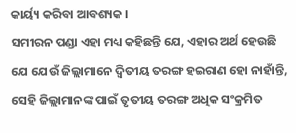କାର୍ୟ୍ୟ କରିବା ଆବଶ୍ୟକ ।
ସମୀରନ ପଣ୍ଡା ଏହା ମଧ୍ୟ କହିଛନ୍ତି ଯେ, ଏହାର ଅର୍ଥ ହେଉଛି ଯେ ଯେଉଁ ଜିଲ୍ଲାମାନେ ଦ୍ୱିତୀୟ ତରଙ୍ଗ ହଇରାଣ ହୋ ନାହାଁନ୍ତି, ସେହି ଜିଲ୍ଲାମାନଙ୍କ ପାଇଁ ତୃତୀୟ ତରଙ୍ଗ ଅଧିକ ସଂକ୍ରମିତ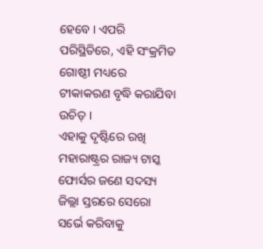ହେବେ । ଏପରି ପରିସ୍ଥିତିରେ, ଏହି ସଂକ୍ରମିତ ଗୋଷ୍ଠୀ ମଧ୍ୟରେ ଟୀକାକରଣ ବୃଦ୍ଧି କରାଯିବା ଉଚିତ୍ ।
ଏହାକୁ ଦୃଷ୍ଟିରେ ରଖି ମହାରାଷ୍ଟ୍ରର ରାଜ୍ୟ ଟାସ୍କ ଫୋର୍ସର ଜଣେ ସଦସ୍ୟ ଜିଲ୍ଲା ସ୍ତରରେ ସେରୋ ସର୍ଭେ କରିବାକୁ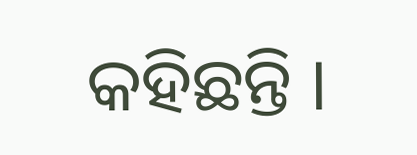କହିଛନ୍ତି ।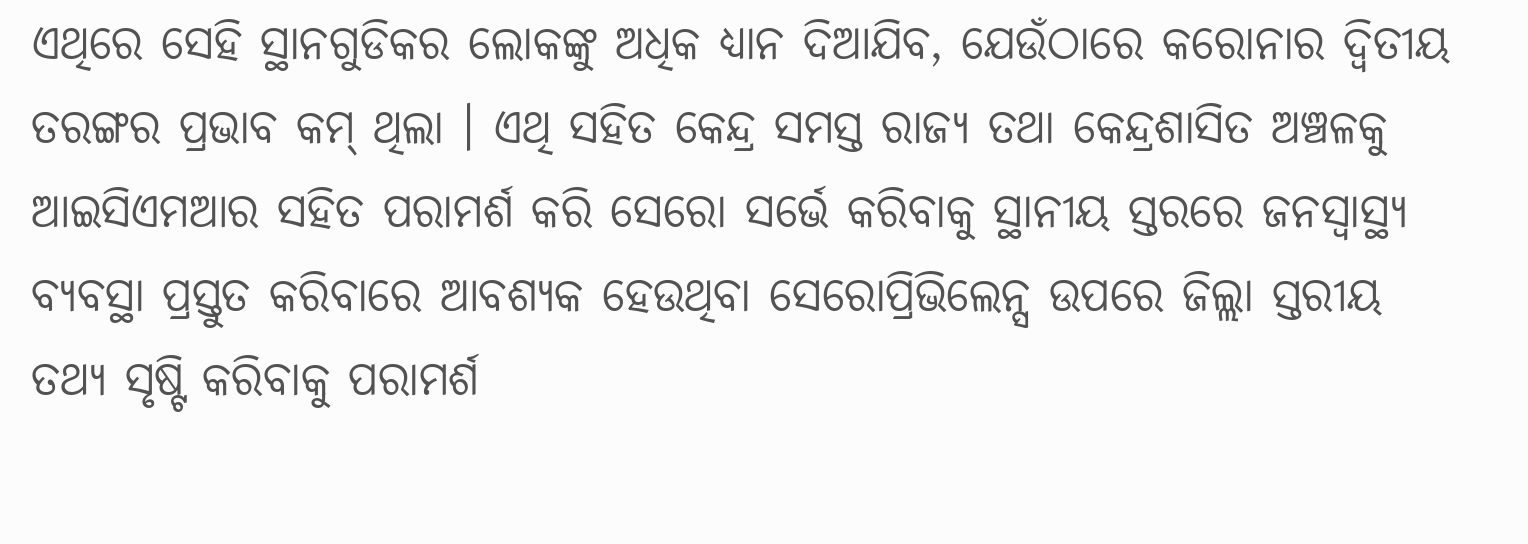ଏଥିରେ ସେହି ସ୍ଥାନଗୁଡିକର ଲୋକଙ୍କୁ ଅଧିକ ଧ୍ୟାନ ଦିଆଯିବ, ଯେଉଁଠାରେ କରୋନାର ଦ୍ୱିତୀୟ ତରଙ୍ଗର ପ୍ରଭାବ କମ୍ ଥିଲା । ଏଥି ସହିତ କେନ୍ଦ୍ର ସମସ୍ତ ରାଜ୍ୟ ତଥା କେନ୍ଦ୍ରଶାସିତ ଅଞ୍ଚଳକୁ ଆଇସିଏମଆର ସହିତ ପରାମର୍ଶ କରି ସେରୋ ସର୍ଭେ କରିବାକୁ ସ୍ଥାନୀୟ ସ୍ତରରେ ଜନସ୍ୱାସ୍ଥ୍ୟ ବ୍ୟବସ୍ଥା ପ୍ରସ୍ତୁତ କରିବାରେ ଆବଶ୍ୟକ ହେଉଥିବା ସେରୋପ୍ରିଭିଲେନ୍ସ ଉପରେ ଜିଲ୍ଲା ସ୍ତରୀୟ ତଥ୍ୟ ସୃଷ୍ଟି କରିବାକୁ ପରାମର୍ଶ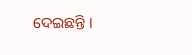ଦେଇଛନ୍ତି ।